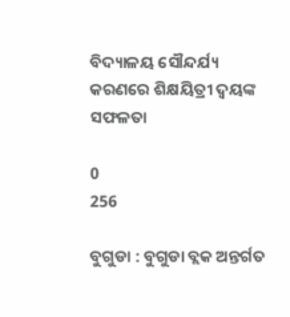ବିଦ୍ୟାଳୟ ସୌନ୍ଦର୍ଯ୍ୟ କରଣରେ ଶିକ୍ଷୟିତ୍ରୀ ଦ୍ବୟଙ୍କ ସଫଳତା

0
256

ବୁଗୁଡା : ବୁଗୁଡା ବ୍ଲକ ଅନ୍ତର୍ଗତ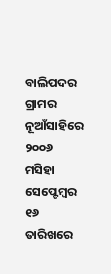ବାଲିପଦର ଗ୍ରାମର ନୂଆଁସାହିରେ ୨୦୦୬ ମସିହା ସେପ୍ଟେମ୍ବର ୧୬ ତାରିଖରେ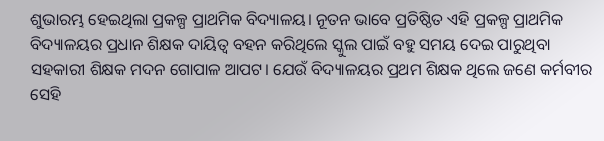ଶୁଭାରମ୍ଭ ହେଇଥିଲା ପ୍ରକଳ୍ପ ପ୍ରାଥମିକ ବିଦ୍ୟାଳୟ। ନୂତନ ଭାବେ ପ୍ରତିଷ୍ଠିତ ଏହି ପ୍ରକଳ୍ପ ପ୍ରାଥମିକ ବିଦ୍ୟାଳୟର ପ୍ରଧାନ ଶିକ୍ଷକ ଦାୟିତ୍ୱ ବହନ କରିଥିଲେ ସ୍କୁଲ ପାଇଁ ବହୁ ସମୟ ଦେଇ ପାରୁଥିବା ସହକାରୀ ଶିକ୍ଷକ ମଦନ ଗୋପାଳ ଆପଟ। ଯେଉଁ ବିଦ୍ୟାଳୟର ପ୍ରଥମ ଶିକ୍ଷକ ଥିଲେ ଜଣେ କର୍ମବୀର ସେହି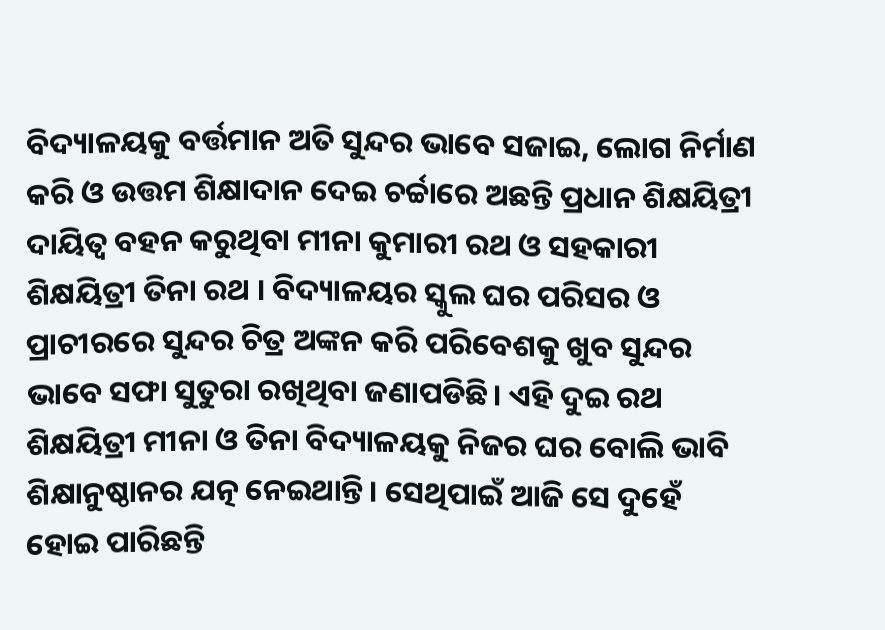ବିଦ୍ୟାଳୟକୁ ବର୍ତ୍ତମାନ ଅତି ସୁନ୍ଦର ଭାବେ ସଜାଇ, ଲୋଗ ନିର୍ମାଣ କରି ଓ ଉତ୍ତମ ଶିକ୍ଷାଦାନ ଦେଇ ଚର୍ଚ୍ଚାରେ ଅଛନ୍ତି ପ୍ରଧାନ ଶିକ୍ଷୟିତ୍ରୀ ଦାୟିତ୍ୱ ବହନ କରୁଥିବା ମୀନା କୁମାରୀ ରଥ ଓ ସହକାରୀ ଶିକ୍ଷୟିତ୍ରୀ ତିନା ରଥ । ବିଦ୍ୟାଳୟର ସ୍କୁଲ ଘର ପରିସର ଓ ପ୍ରାଚୀରରେ ସୁନ୍ଦର ଚିତ୍ର ଅଙ୍କନ କରି ପରିବେଶକୁ ଖୁବ ସୁନ୍ଦର ଭାବେ ସଫା ସୁତୁରା ରଖିଥିବା ଜଣାପଡିଛି। ଏହି ଦୁଇ ରଥ ଶିକ୍ଷୟିତ୍ରୀ ମୀନା ଓ ତିନା ବିଦ୍ୟାଳୟକୁ ନିଜର ଘର ବୋଲି ଭାବି ଶିକ୍ଷାନୁଷ୍ଠାନର ଯତ୍ନ ନେଇଥାନ୍ତି। ସେଥିପାଇଁ ଆଜି ସେ ଦୁହେଁ ହୋଇ ପାରିଛନ୍ତି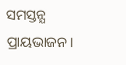ସମସ୍ତନ୍ଯ ପ୍ରାୟଭାଜନ।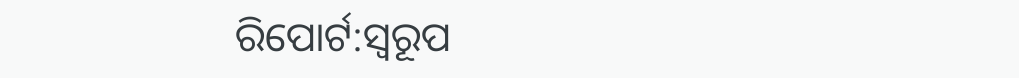ରିପୋର୍ଟ:ସ୍ୱରୂପ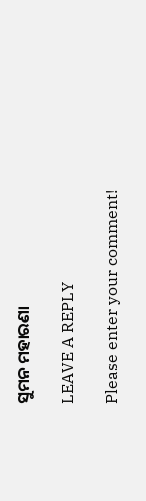ସୁମନ ମହାରଣା

LEAVE A REPLY

Please enter your comment!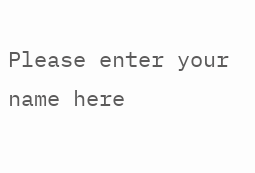Please enter your name here